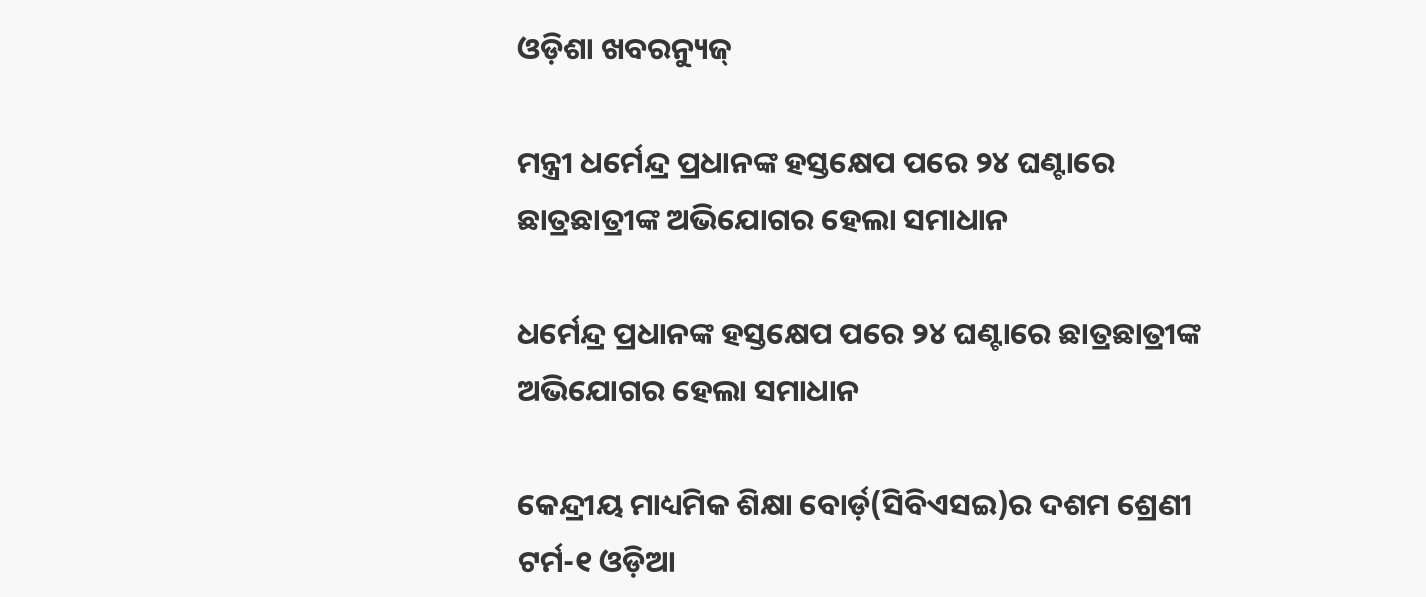ଓଡ଼ିଶା ଖବରନ୍ୟୁଜ୍

ମନ୍ତ୍ରୀ ଧର୍ମେନ୍ଦ୍ର ପ୍ରଧାନଙ୍କ ହସ୍ତକ୍ଷେପ ପରେ ୨୪ ଘଣ୍ଟାରେ ଛାତ୍ରଛାତ୍ରୀଙ୍କ ଅଭିଯୋଗର ହେଲା ସମାଧାନ

ଧର୍ମେନ୍ଦ୍ର ପ୍ରଧାନଙ୍କ ହସ୍ତକ୍ଷେପ ପରେ ୨୪ ଘଣ୍ଟାରେ ଛାତ୍ରଛାତ୍ରୀଙ୍କ ଅଭିଯୋଗର ହେଲା ସମାଧାନ

କେନ୍ଦ୍ରୀୟ ମାଧ୍ୟମିକ ଶିକ୍ଷା ବୋର୍ଡ଼(ସିବିଏସଇ)ର ଦଶମ ଶ୍ରେଣୀ ଟର୍ମ-୧ ଓଡ଼ିଆ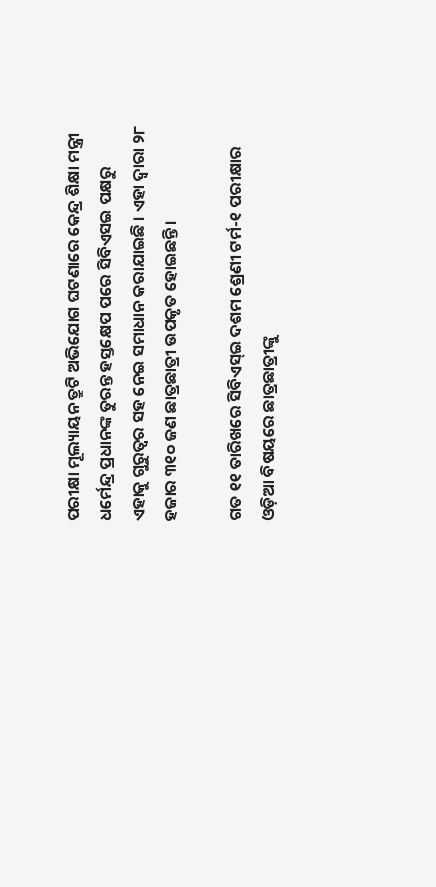ପରୀକ୍ଷା ମୂଲ୍ୟାୟନ ତ୍ରୁଟି ଅଭିଯୋଗ ଘଟଣାରେ କେନ୍ଦ୍ର ଶିକ୍ଷା ମନ୍ତ୍ରୀ ଧର୍ମେନ୍ଦ୍ର ପ୍ରଧାନଙ୍କ ତୁରନ୍ତ ହସ୍ତକ୍ଷେପ ପରେ ସିବିଏସଇ ପକ୍ଷରୁ ଏହାକୁ ଗୁରୁତ୍ୱର ସହ ନେଇ ସମାଧାନ କରାଯାଇଛି । ଏହା ଦ୍ୱାରା ୨୮ ହଜାର ୩୧୦ ଜଣ ଛାତ୍ରଛାତ୍ରୀ ଉପକୃତ ହୋଇଛନ୍ତି ।

ଗତ ୧୧ ତାରିଖରେ ସିବିଏସ୍‌ଇ ଦଶମ ଶ୍ରେଣୀ ଟର୍ମ-୧ ପରୀକ୍ଷାର ଓଡ଼ିଆ ବିଷୟରେ ଛାତ୍ରଛାତ୍ରୀଙ୍କୁ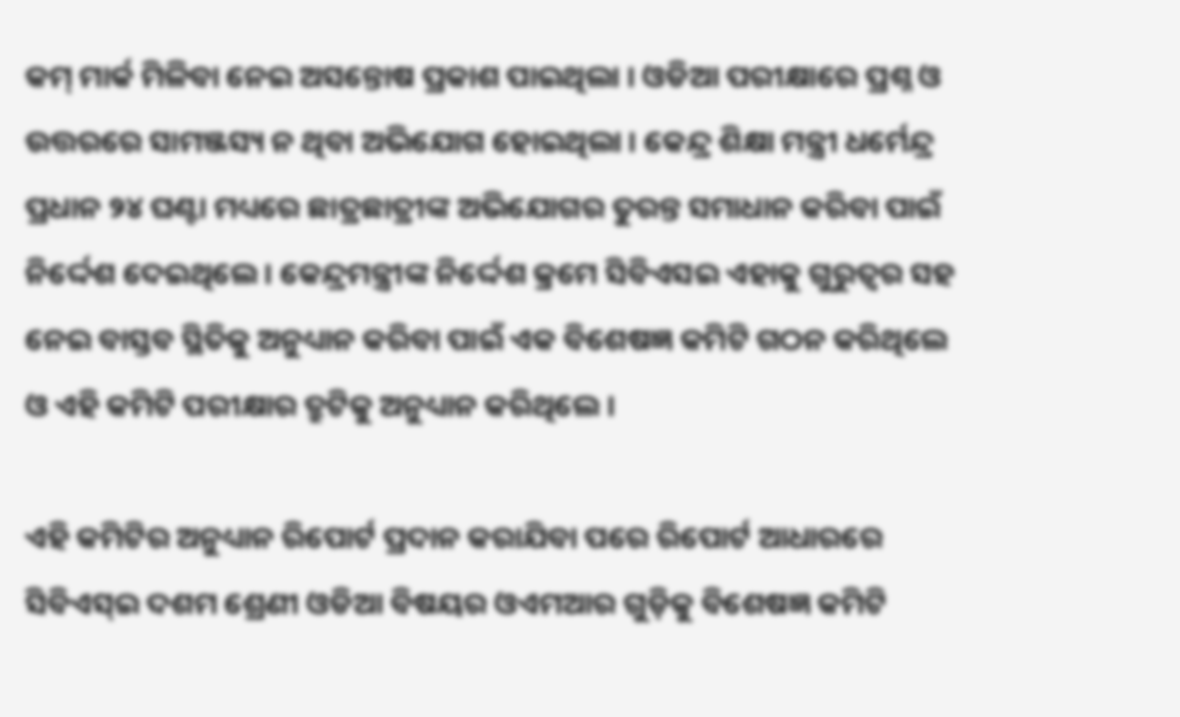କମ୍ ମାର୍କ ମିଳିବା ନେଇ ଅସନ୍ତୋଷ ପ୍ରକାଶ ପାଇଥିଲା । ଓଡିଆ ପରୀକ୍ଷାରେ ପ୍ରଶ୍ନ ଓ ଉତ୍ତରରେ ସାମଞ୍ଜସ୍ୟ ନ ଥିବା ଅଭିଯୋଗ ହୋଇଥିଲା । କେନ୍ଦ୍ର ଶିକ୍ଷା ମନ୍ତ୍ରୀ ଧର୍ମେନ୍ଦ୍ର ପ୍ରଧାନ ୨୪ ଘଣ୍ଟା ମଧ୍ୟରେ ଛାତ୍ରଛାତ୍ରୀଙ୍କ ଅଭିଯୋଗର ତୁରନ୍ତ ସମାଧାନ କରିବା ପାଇଁ ନିର୍ଦ୍ଦେଶ ଦେଇଥିଲେ । କେନ୍ଦ୍ରମନ୍ତ୍ରୀଙ୍କ ନିର୍ଦ୍ଦେଶ କ୍ରମେ ସିବିଏସଇ ଏହାକୁ ଗୁରୁତ୍ୱର ସହ ନେଇ ବାସ୍ତବ ସ୍ଥିତିକୁ ଅନୁଧ୍ୟାନ କରିବା ପାଇଁ ଏକ ବିଶେଷଜ୍ଞ କମିଟି ଗଠନ କରିଥିଲେ ଓ ଏହି କମିଟି ପରୀକ୍ଷାର ତ୍ରୁଟିକୁ ଅନୁଧ୍ୟାନ କରିଥିଲେ ।

ଏହି କମିଟିର ଅନୁଧ୍ୟାନ ରିପୋର୍ଟ ପ୍ରଦାନ କରାଯିବା ପରେ ରିପୋର୍ଟ ଆଧାରରେ ସିବିଏସ୍ଇ ଦଶମ ଶ୍ରେଣୀ ଓଡିଆ ବିଷୟର ଓଏମଆର ଗୁଡ଼ିକୁ ବିଶେଷଜ୍ଞ କମିଟି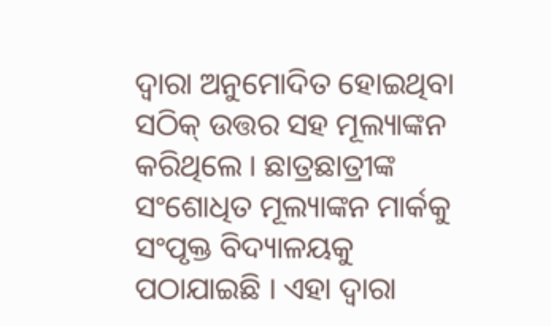ଦ୍ୱାରା ଅନୁମୋଦିତ ହୋଇଥିବା ସଠିକ୍ ଉତ୍ତର ସହ ମୂଲ୍ୟାଙ୍କନ କରିଥିଲେ । ଛାତ୍ରଛାତ୍ରୀଙ୍କ ସଂଶୋଧିତ ମୂଲ୍ୟାଙ୍କନ ମାର୍କକୁ ସଂପୃକ୍ତ ବିଦ୍ୟାଳୟକୁ ପଠାଯାଇଛି । ଏହା ଦ୍ୱାରା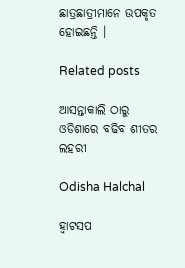ଛାତ୍ରଛାତ୍ରୀମାନେ ଉପକୃତ ହୋଇଛନ୍ତି ।

Related posts

ଆସନ୍ତାକାଲି ଠାରୁ ଓଡିଶାରେ ବଢିବ ଶୀତର ଲହରୀ

Odisha Halchal

ହ୍ୱାଟସପ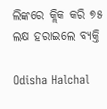ଲିଙ୍କରେ କ୍ଲିକ କରି ୭୫ ଲକ୍ଷ ହରାଇଲେ ବ୍ୟକ୍ତି

Odisha Halchal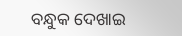ବନ୍ଧୁକ ଦେଖାଇ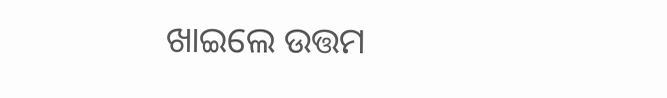ଖାଇଲେ ଉତ୍ତମ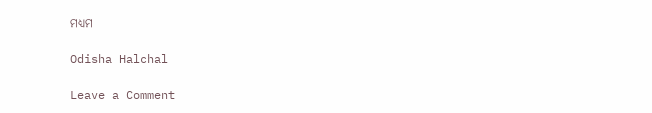ମଧ୍ୟମ

Odisha Halchal

Leave a Comment